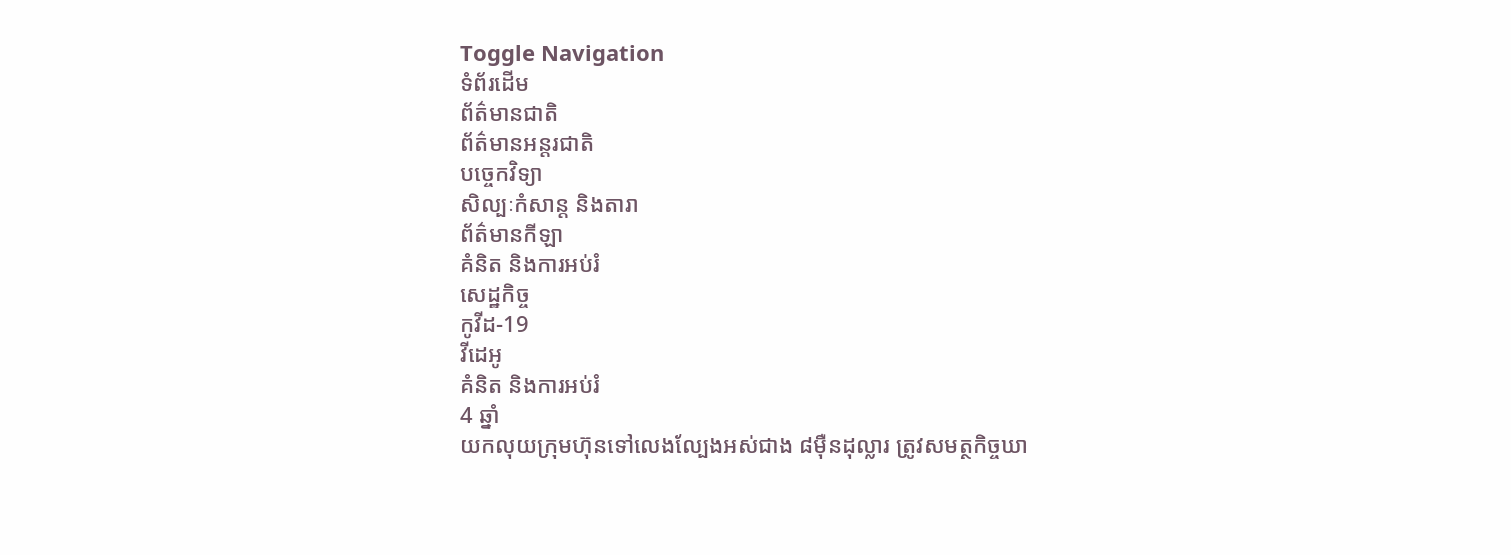Toggle Navigation
ទំព័រដើម
ព័ត៌មានជាតិ
ព័ត៌មានអន្តរជាតិ
បច្ចេកវិទ្យា
សិល្បៈកំសាន្ត និងតារា
ព័ត៌មានកីឡា
គំនិត និងការអប់រំ
សេដ្ឋកិច្ច
កូវីដ-19
វីដេអូ
គំនិត និងការអប់រំ
4 ឆ្នាំ
យកលុយក្រុមហ៊ុនទៅលេងល្បែងអស់ជាង ៨ម៉ឺនដុល្លារ ត្រូវសមត្ថកិច្ចឃា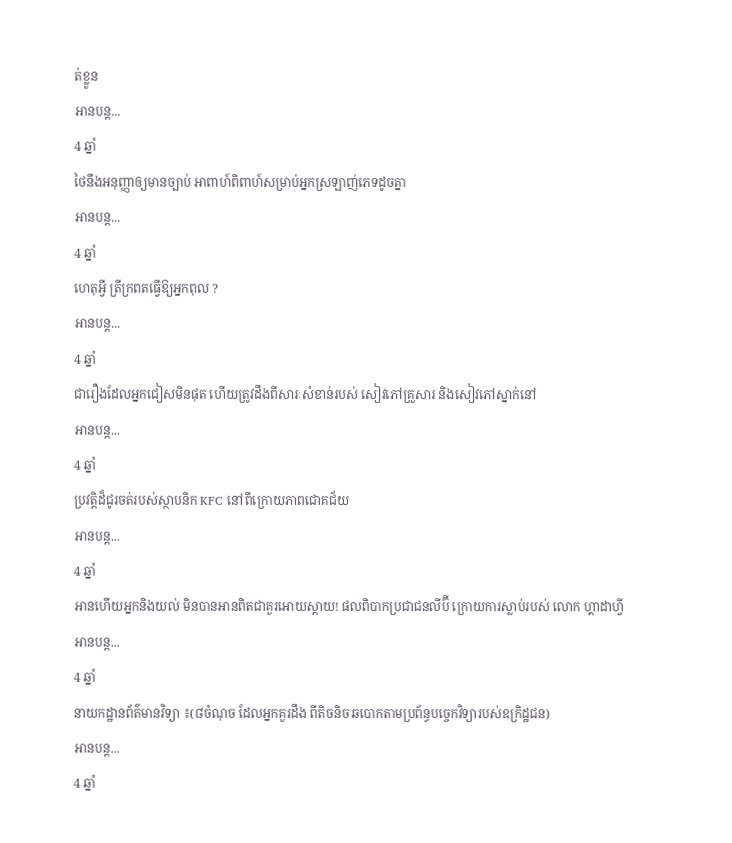ត់ខ្លួន
អានបន្ត...
4 ឆ្នាំ
ថៃនឹងអនុញ្ញាឲ្យមានច្បាប់ អាពាហ៍ពិពាហ៍សម្រាប់អ្នកស្រឡាញ់ភេទដូចគ្នា
អានបន្ត...
4 ឆ្នាំ
ហេតុអ្វី ត្រីក្រពតធ្វើឱ្យអ្នកពុល ?
អានបន្ត...
4 ឆ្នាំ
ជារឿងដែលអ្នកជៀសមិនផុត ហើយត្រូវដឹងពីសារៈសំខាន់របស់ សៀវភៅគ្រួសារ និងសៀវភៅស្នាក់នៅ
អានបន្ត...
4 ឆ្នាំ
ប្រវត្តិដ៏ជូរចត់របស់ស្ថាបនិក KFC នៅពីក្រោយភាពជោគជ័យ
អានបន្ត...
4 ឆ្នាំ
អានហើយអ្នកនិងយល់ មិនបានអានពិតជាគួរអោយស្តាយ! ផលពិបាកប្រជាជនលីប៊ី ក្រោយការស្លាប់របស់ លោក ហ្គាដាហ្វី
អានបន្ត...
4 ឆ្នាំ
នាយកដ្ឋានព័ត៌មានវិទ្យា ៖(៨ចំណុច ដែលអ្នកគួរដឹង ពីតិចនិច ឆបោកតាមប្រព័ន្ធបច្ចេកវិទ្យារបស់ឧក្រិដ្ឋជន)
អានបន្ត...
4 ឆ្នាំ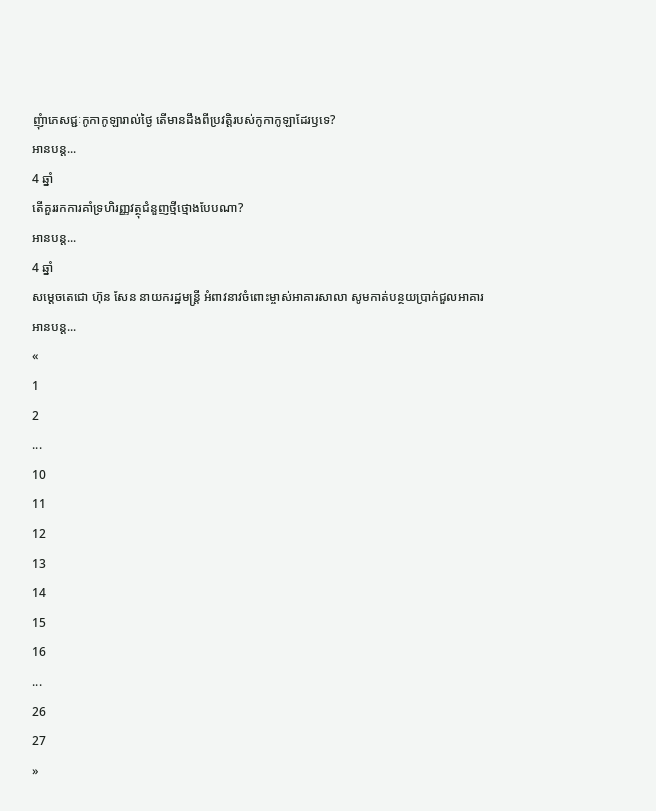ញុំាភេសជ្ជៈកូកាកូឡារាល់ថ្ងៃ តើមានដឹងពីប្រវត្តិរបស់កូកាកូឡាដែរឫទេ?
អានបន្ត...
4 ឆ្នាំ
តើគួររកការគាំទ្រហិរញ្ញវត្ថុជំនួញថ្មីថ្មោងបែបណា?
អានបន្ត...
4 ឆ្នាំ
សម្ដេចតេជោ ហ៊ុន សែន នាយករដ្ឋមន្ដ្រី អំពាវនាវចំពោះម្ចាស់អាគារសាលា សូមកាត់បន្ថយប្រាក់ជួលអាគារ
អានបន្ត...
«
1
2
...
10
11
12
13
14
15
16
...
26
27
»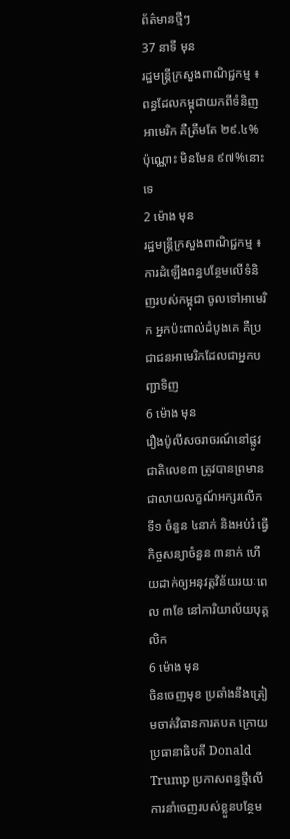ព័ត៌មានថ្មីៗ
37 នាទី មុន
រដ្ឋមន្ត្រីក្រសួងពាណិជ្ជកម្ម ៖ ពន្ធដែលកម្ពុជាយកពីទំនិញអាមេរិក គឺត្រឹមតែ ២៩.៤% ប៉ុណ្ណោះ មិនមែន ៩៧%នោះទេ
2 ម៉ោង មុន
រដ្ឋមន្ត្រីក្រសួងពាណិជ្ជកម្ម ៖ ការដំឡើងពន្ធបន្ថែមលើទំនិញរបស់កម្ពុជា ចូលទៅអាមេរិក អ្នកប៉ះពាល់ដំបូងគេ គឺប្រជាជនអាមេរិកដែលជាអ្នកបញ្ជាទិញ
6 ម៉ោង មុន
រឿងប៉ូលីសចរាចរណ៍នៅផ្លូវជាតិលេខ៣ ត្រូវបានព្រមានជាលាយលក្ខណ៍អក្សរលើកទី១ ចំនួន ៤នាក់ និងអប់រំ ធ្វើកិច្ចសន្យាចំនួន ៣នាក់ ហើយដាក់ឲ្យអនុវត្តវិន័យរយៈពេល ៣ខែ នៅការិយាល័យបុគ្គលិក
6 ម៉ោង មុន
ចិនចេញមុខ ប្រឆាំងនឹងត្រៀមចាត់វិធានការតបត ក្រោយប្រធានាធិបតី Donald Trump ប្រកាសពន្ធថ្មីលើការនាំចេញរបស់ខ្លួនបន្ថែម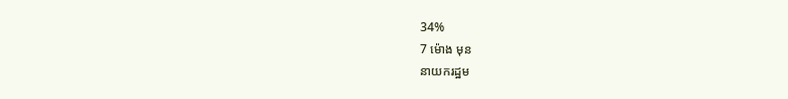34%
7 ម៉ោង មុន
នាយករដ្ឋម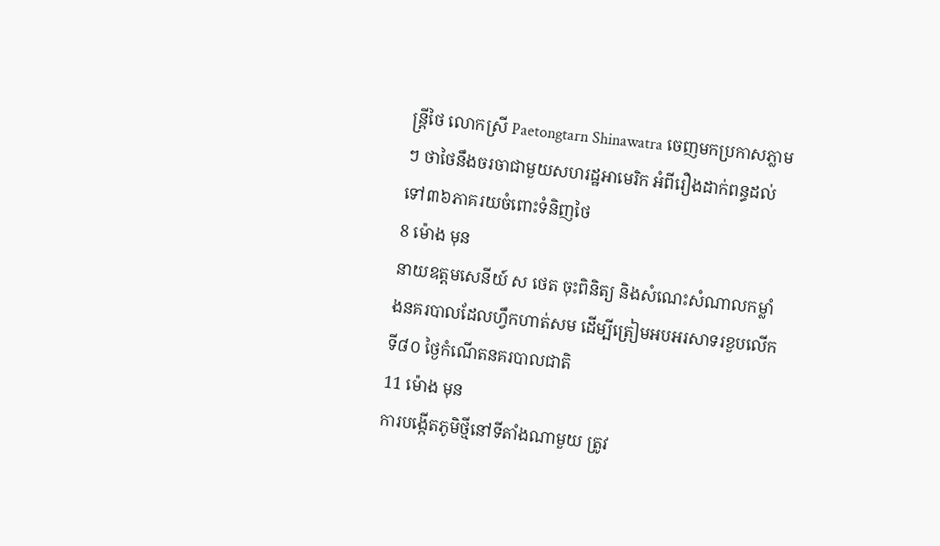ន្ត្រីថៃ លោកស្រី Paetongtarn Shinawatra ចេញមកប្រកាសភ្លាមៗ ថាថៃនឹងចរចាជាមួយសហរដ្ឋអាមេរិក អំពីរឿងដាក់ពន្ធដល់ទៅ៣៦ភាគរយចំពោះទំនិញថៃ
8 ម៉ោង មុន
នាយឧត្តមសេនីយ៍ ស ថេត ចុះពិនិត្យ និងសំណេះសំណាលកម្លាំងនគរបាលដែលហ្វឹកហាត់សម ដើម្បីត្រៀមអបអរសាទរខួបលើកទី៨០ ថ្ងៃកំណើតនគរបាលជាតិ
11 ម៉ោង មុន
ការបង្កើតភូមិថ្មីនៅទីតាំងណាមួយ ត្រូវ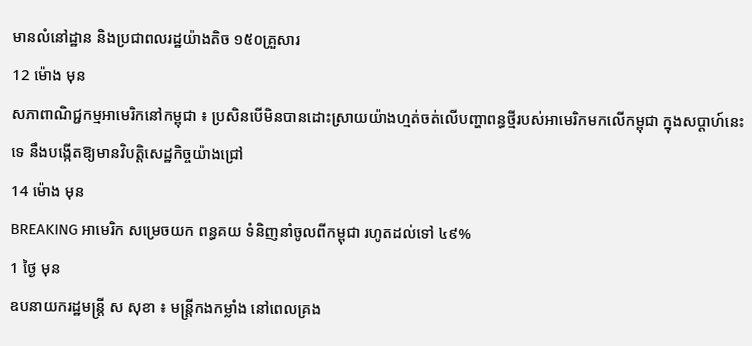មានលំនៅដ្ឋាន និងប្រជាពលរដ្ឋយ៉ាងតិច ១៥០គ្រួសារ
12 ម៉ោង មុន
សភាពាណិជ្ជកម្មអាមេរិកនៅកម្ពុជា ៖ ប្រសិនបើមិនបានដោះស្រាយយ៉ាងហ្មត់ចត់លើបញ្ហាពន្ធថ្មីរបស់អាមេរិកមកលើកម្ពុជា ក្នុងសប្តាហ៍នេះទេ នឹងបង្កើតឱ្យមានវិបត្តិសេដ្ឋកិច្ចយ៉ាងជ្រៅ
14 ម៉ោង មុន
BREAKING អាមេរិក សម្រេចយក ពន្ធគយ ទំនិញនាំចូលពីកម្ពុជា រហូតដល់ទៅ ៤៩%
1 ថ្ងៃ មុន
ឧបនាយករដ្ឋមន្ត្រី ស សុខា ៖ មន្ត្រីកងកម្លាំង នៅពេលគ្រង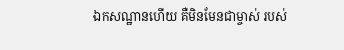ឯកសណ្ឋានហើយ គឺមិនមែនជាម្ចាស់ របស់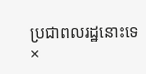ប្រជាពលរដ្ឋនោះទេ
×